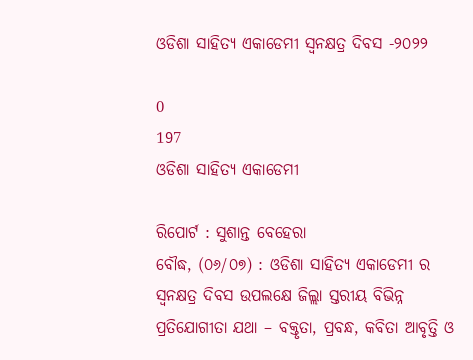ଓଡିଶା ସାହିତ୍ୟ ଏକାଡେମୀ ସ୍ଵନକ୍ଷତ୍ର ଦିବସ -୨୦୨୨

0
197
ଓଡିଶା ସାହିତ୍ୟ ଏକାଡେମୀ

ରିପୋର୍ଟ : ସୁଶାନ୍ତ ବେହେରା
ବୌଦ୍ଧ, (୦୬/୦୭) : ଓଡିଶା ସାହିତ୍ୟ ଏକାଡେମୀ ର ସ୍ଵନକ୍ଷତ୍ର ଦିବସ ଉପଲକ୍ଷେ ଜିଲ୍ଲା ସ୍ତରୀୟ ବିଭିନ୍ନ ପ୍ରତିଯୋଗୀତା ଯଥା – ବକ୍ତୃତା, ପ୍ରବନ୍ଧ, କବିତା ଆବୃତ୍ତି ଓ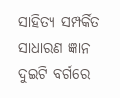ସାହିତ୍ୟ ସମ୍ପର୍କିତ ସାଧାରଣ ଜ୍ଞାନ ଦୁଇଟି ବର୍ଗରେ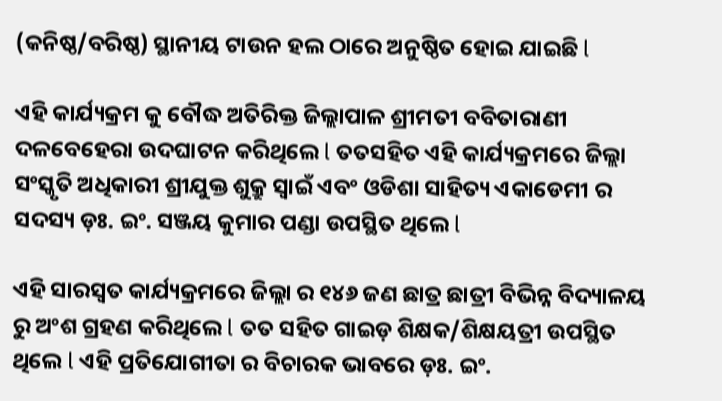(କନିଷ୍ଠ/ବରିଷ୍ଠ) ସ୍ଥାନୀୟ ଟାଉନ ହଲ ଠାରେ ଅନୁଷ୍ଠିତ ହୋଇ ଯାଇଛି l

ଏହି କାର୍ଯ୍ୟକ୍ରମ କୁ ବୌଦ୍ଧ ଅତିରିକ୍ତ ଜିଲ୍ଲାପାଳ ଶ୍ରୀମତୀ ବବିତାରାଣୀ ଦଳବେହେରା ଉଦଘାଟନ କରିଥିଲେ l ତତସହିତ ଏହି କାର୍ଯ୍ୟକ୍ରମରେ ଜିଲ୍ଲା ସଂସ୍କୃତି ଅଧିକାରୀ ଶ୍ରୀଯୁକ୍ତ ଶୁକ୍ରୁ ସ୍ୱାଇଁ ଏବଂ ଓଡିଶା ସାହିତ୍ୟ ଏକାଡେମୀ ର ସଦସ୍ୟ ଡ଼ଃ. ଇଂ. ସଞ୍ଜୟ କୁମାର ପଣ୍ଡା ଉପସ୍ଥିତ ଥିଲେ l

ଏହି ସାରସ୍ୱତ କାର୍ଯ୍ୟକ୍ରମରେ ଜିଲ୍ଲା ର ୧୪୬ ଜଣ ଛାତ୍ର ଛାତ୍ରୀ ବିଭିନ୍ନ ବିଦ୍ୟାଳୟ ରୁ ଅଂଶ ଗ୍ରହଣ କରିଥିଲେ l ତତ ସହିତ ଗାଇଡ଼ ଶିକ୍ଷକ/ଶିକ୍ଷୟତ୍ରୀ ଉପସ୍ଥିତ ଥିଲେ l ଏହି ପ୍ରତିଯୋଗୀତା ର ବିଚାରକ ଭାବରେ ଡ଼ଃ. ଇଂ.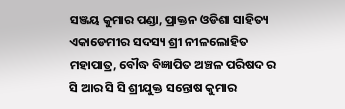ସଞ୍ଜୟ କୁମାର ପଣ୍ଡା, ପ୍ରାକ୍ତନ ଓଡିଶା ସାହିତ୍ୟ ଏକାଡେମୀର ସଦସ୍ୟ ଶ୍ରୀ ନୀଳଲୋହିତ ମହାପାତ୍ର, ବୌଦ୍ଧ ବିଜ୍ଞାପିତ ଅଞ୍ଚଳ ପରିଷଦ ର ସି ଆର ସି ସି ଶ୍ରୀଯୁକ୍ତ ସନ୍ତୋଷ କୁମାର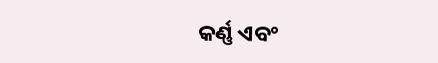କର୍ଣ୍ଣ ଏବଂ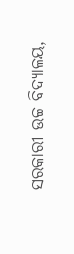ସରକାରୀ ଉଚ୍ଚ ବିଦ୍ୟାଳୟ,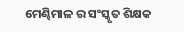ମେଣ୍ଢିମାଳ ର ସଂସ୍କୃତ ଶିକ୍ଷକ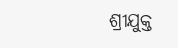ଶ୍ରୀଯୁକ୍ତ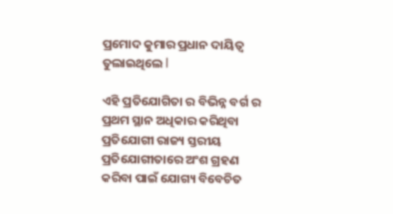ପ୍ରମୋଦ କୁମାର ପ୍ରଧାନ ଦାୟିତ୍ୱ ତୁଲାଇଥିଲେ l

ଏହି ପ୍ରତିଯୋଗିତା ର ବିଭିନ୍ନ ବର୍ଗ ର ପ୍ରଥମ ସ୍ଥାନ ଅଧିକାର କରିଥିବା ପ୍ରତିଯୋଗୀ ରାଜ୍ୟ ସ୍ତରୀୟ ପ୍ରତିଯୋଗୀତାରେ ଅଂଶ ଗ୍ରହଣ କରିବା ପାଇଁ ଯୋଗ୍ୟ ବିବେଚିତ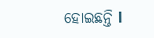ହୋଇଛନ୍ତି l